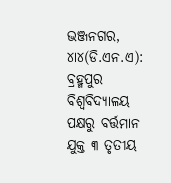ଭଞ୍ଜନଗର, ୪ା୪(ଡି.ଏନ.ଏ): ବ୍ରହ୍ମପୁର ବିଶ୍ବବିଦ୍ୟାଳୟ ପକ୍ଷରୁ ବର୍ତ୍ତମାନ ଯୁକ୍ତ ୩ ତୃତୀୟ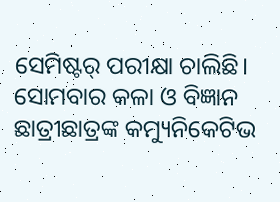ସେମିଷ୍ଟର୍ ପରୀକ୍ଷା ଚାଲିଛି। ସୋମବାର କଳା ଓ ବିଜ୍ଞାନ ଛାତ୍ରୀଛାତ୍ରଙ୍କ କମ୍ୟୁନିକେଟିଭ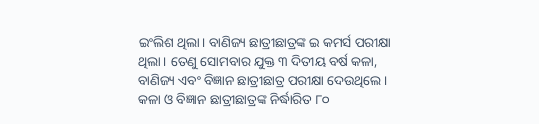ଇଂଲିଶ ଥିଲା। ବାଣିଜ୍ୟ ଛାତ୍ରୀଛାତ୍ରଙ୍କ ଇ କମର୍ସ ପରୀକ୍ଷା ଥିଲା। ତେଣୁ ସୋମବାର ଯୁକ୍ତ ୩ ଦିତୀୟ ବର୍ଷ କଳା, ବାଣିଜ୍ୟ ଏବଂ ବିଜ୍ଞାନ ଛାତ୍ରୀଛାତ୍ର ପରୀକ୍ଷା ଦେଉଥିଲେ। କଳା ଓ ବିଜ୍ଞାନ ଛାତ୍ରୀଛାତ୍ରଙ୍କ ନିର୍ଦ୍ଧାରିତ ୮୦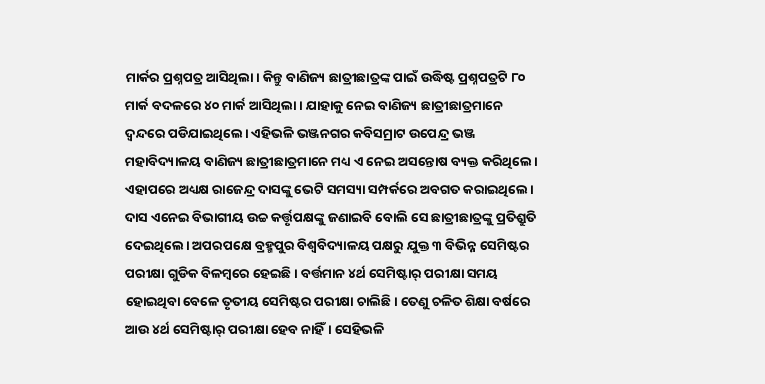ମାର୍କର ପ୍ରଶ୍ନପତ୍ର ଆସିଥିଲା। କିନ୍ତୁ ବାଣିଜ୍ୟ ଛାତ୍ରୀଛାତ୍ରଙ୍କ ପାଇଁ ଉଦ୍ଧିଷ୍ଟ ପ୍ରଶ୍ନପତ୍ରଟି ୮୦ ମାର୍କ ବଦଳରେ ୪୦ ମାର୍କ ଆସିଥିଲା। ଯାହାକୁ ନେଇ ବାଣିଜ୍ୟ ଛାତ୍ରୀଛାତ୍ରମାନେ ଦ୍ୱନ୍ଦରେ ପଡିଯାଇଥିଲେ। ଏହିଭଳି ଭଞ୍ଜନଗର କବିସମ୍ରାଟ ଉପେନ୍ଦ୍ର ଭଞ୍ଜ ମହାବିଦ୍ୟାଳୟ ବାଣିଜ୍ୟ ଛାତ୍ରୀଛାତ୍ରମାନେ ମଧ୍ୟ ଏ ନେଇ ଅସନ୍ତୋଷ ବ୍ୟକ୍ତ କରିଥିଲେ। ଏହାପରେ ଅଧ୍ୟକ୍ଷ ରାଜେନ୍ଦ୍ର ଦାସଙ୍କୁ ଭେଟି ସମସ୍ୟା ସମ୍ପର୍କରେ ଅବଗତ କରାଇଥିଲେ। ଦାସ ଏନେଇ ବିଭାଗୀୟ ଉଚ୍ଚ କର୍ତ୍ତୃପକ୍ଷଙ୍କୁ ଜଣାଇବି ବୋଲି ସେ ଛାତ୍ରୀଛାତ୍ରଙ୍କୁ ପ୍ରତିଶ୍ରୁତି ଦେଇଥିଲେ। ଅପରପକ୍ଷେ ବ୍ରହ୍ମପୁର ବିଶ୍ବବିଦ୍ୟାଳୟ ପକ୍ଷରୁ ଯୁକ୍ତ ୩ ବିଭିନ୍ନ ସେମିଷ୍ଟର ପରୀକ୍ଷା ଗୁଡିକ ବିଳମ୍ବରେ ହେଇଛି। ବର୍ତ୍ତମାନ ୪ର୍ଥ ସେମିଷ୍ଟାର୍ ପରୀକ୍ଷା ସମୟ ହୋଇଥିବା ବେଳେ ତୃତୀୟ ସେମିଷ୍ଟର ପରୀକ୍ଷା ଚାଲିଛି। ତେଣୁ ଚଳିତ ଶିକ୍ଷା ବର୍ଷରେ ଆଉ ୪ର୍ଥ ସେମିଷ୍ଟାର୍ ପରୀକ୍ଷା ହେବ ନାହିଁ। ସେହିଭଳି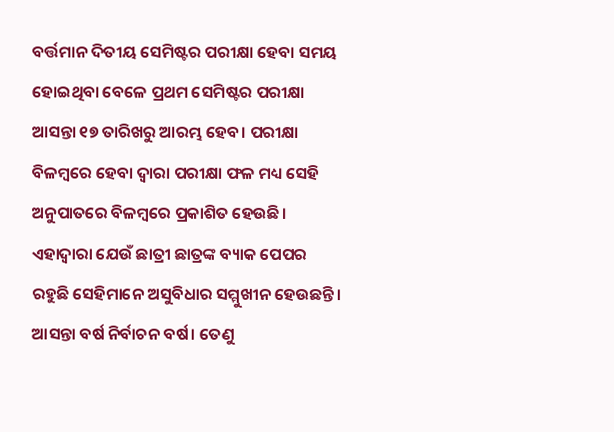ବର୍ତ୍ତମାନ ଦିତୀୟ ସେମିଷ୍ଟର ପରୀକ୍ଷା ହେବା ସମୟ ହୋଇଥିବା ବେଳେ ପ୍ରଥମ ସେମିଷ୍ଟର ପରୀକ୍ଷା ଆସନ୍ତା ୧୭ ତାରିଖରୁ ଆରମ୍ଭ ହେବ। ପରୀକ୍ଷା ବିଳମ୍ବରେ ହେବା ଦ୍ୱାରା ପରୀକ୍ଷା ଫଳ ମଧ୍ୟ ସେହି ଅନୁପାତରେ ବିଳମ୍ବରେ ପ୍ରକାଶିତ ହେଉଛି। ଏହାଦ୍ବାରା ଯେଉଁ ଛାତ୍ରୀ ଛାତ୍ରଙ୍କ ବ୍ୟାକ ପେପର ରହୁଛି ସେହିମାନେ ଅସୁବିଧାର ସମ୍ମୁଖୀନ ହେଉଛନ୍ତି। ଆସନ୍ତା ବର୍ଷ ନିର୍ବାଚନ ବର୍ଷ। ତେଣୁ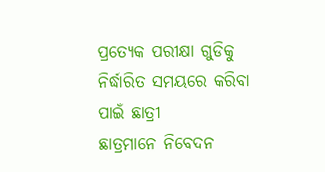ପ୍ରତ୍ୟେକ ପରୀକ୍ଷା ଗୁଡିକୁ ନିର୍ଦ୍ଧାରିତ ସମୟରେ କରିବା ପାଇଁ ଛାତ୍ରୀ
ଛାତ୍ରମାନେ ନିବେଦନ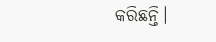କରିଛନ୍ତି।